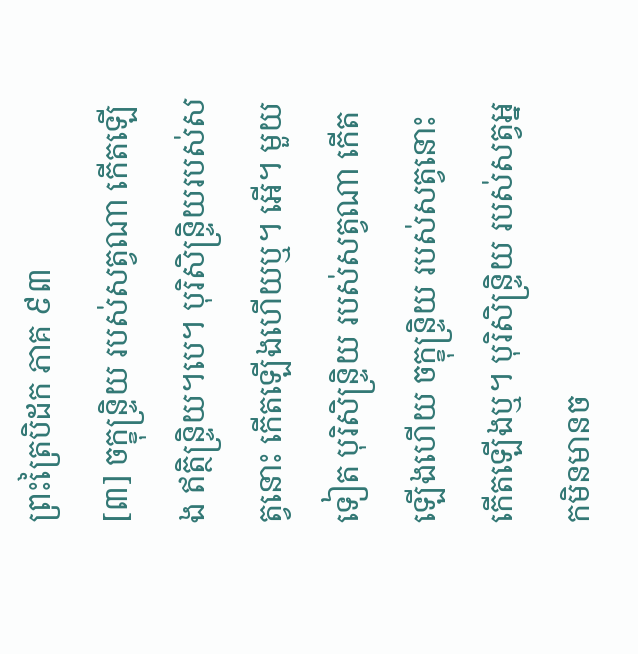ព្រះត្រៃបិដក ភាគ ៩៣
[៣] ចក្ខុន្ទ្រិយ របស់សត្វណា កើតឡើង ឥត្ថិន្ទ្រិយ។បេ។ បុរិសិន្ទ្រិយរបស់សត្វនោះ កើតឡើងហើយឬ។ អើ។ មួយទៀត បុរិសិន្ទ្រិយ របស់សត្វណា កើតឡើងហើយ ចក្ខុន្ទ្រិយ របស់សត្វនោះ កើតឡើងឬ។ បុរិសិន្ទ្រិយ របស់សត្វអ្នកមិនមានច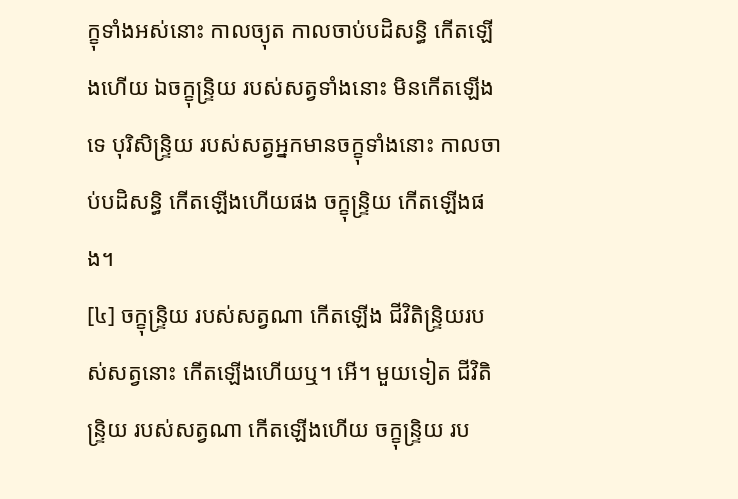ក្ខុទាំងអស់នោះ កាលច្យុត កាលចាប់បដិសន្ធិ កើតឡើងហើយ ឯចក្ខុន្ទ្រិយ របស់សត្វទាំងនោះ មិនកើតឡើងទេ បុរិសិន្ទ្រិយ របស់សត្វអ្នកមានចក្ខុទាំងនោះ កាលចាប់បដិសន្ធិ កើតឡើងហើយផង ចក្ខុន្ទ្រិយ កើតឡើងផង។
[៤] ចក្ខុន្ទ្រិយ របស់សត្វណា កើតឡើង ជីវិតិន្ទ្រិយរបស់សត្វនោះ កើតឡើងហើយឬ។ អើ។ មួយទៀត ជីវិតិន្ទ្រិយ របស់សត្វណា កើតឡើងហើយ ចក្ខុន្ទ្រិយ រប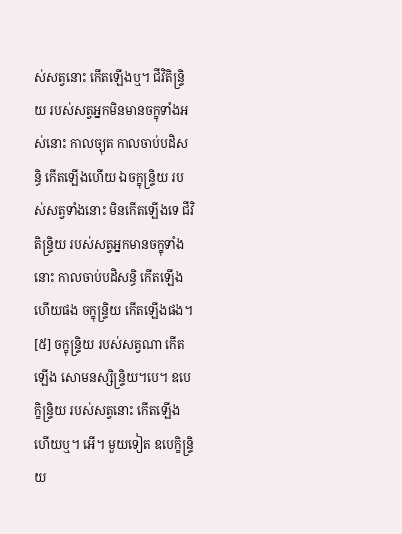ស់សត្វនោះ កើតឡើងឬ។ ជីវិតិន្ទ្រិយ របស់សត្វអ្នកមិនមានចក្ខុទាំងអស់នោះ កាលច្យុត កាលចាប់បដិសន្ធិ កើតឡើងហើយ ឯចក្ខុន្ទ្រិយ របស់សត្វទាំងនោះ មិនកើតឡើងទេ ជីវិតិន្ទ្រិយ របស់សត្វអ្នកមានចក្ខុទាំងនោះ កាលចាប់បដិសន្ធិ កើតឡើងហើយផង ចក្ខុន្ទ្រិយ កើតឡើងផង។
[៥] ចក្ខុន្ទ្រិយ របស់សត្វណា កើតឡើង សោមនស្សិន្ទ្រិយ។បេ។ ឧបេក្ខិន្ទ្រិយ របស់សត្វនោះ កើតឡើងហើយឬ។ អើ។ មួយទៀត ឧបេក្ខិន្ទ្រិយ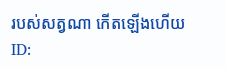របស់សត្វណា កើតឡើងហើយ
ID: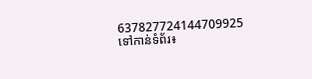637827724144709925
ទៅកាន់ទំព័រ៖